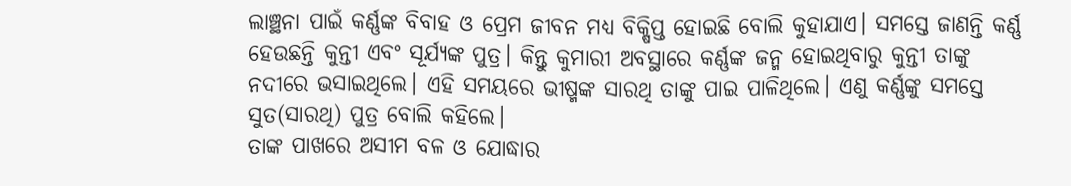ଲାଞ୍ଛନା ପାଇଁ କର୍ଣ୍ଣଙ୍କ ବିବାହ ଓ ପ୍ରେମ ଜୀବନ ମଧ୍ୟ ବିକ୍ଷିପ୍ତ ହୋଇଛି ବୋଲି କୁହାଯାଏ। ସମସ୍ତେ ଜାଣନ୍ତି କର୍ଣ୍ଣ ହେଉଛନ୍ତି କୁନ୍ତୀ ଏବଂ ସୂର୍ଯ୍ୟଙ୍କ ପୁତ୍ର। କିନ୍ତୁ କୁମାରୀ ଅବସ୍ଥାରେ କର୍ଣ୍ଣଙ୍କ ଜନ୍ମ ହୋଇଥିବାରୁ କୁନ୍ତୀ ତାଙ୍କୁ ନଦୀରେ ଭସାଇଥିଲେ। ଏହି ସମୟରେ ଭୀଷ୍ମଙ୍କ ସାରଥି ତାଙ୍କୁ ପାଇ ପାଳିଥିଲେ। ଏଣୁ କର୍ଣ୍ଣଙ୍କୁ ସମସ୍ତେ ସୁତ(ସାରଥି) ପୁତ୍ର ବୋଲି କହିଲେ।
ତାଙ୍କ ପାଖରେ ଅସୀମ ବଳ ଓ ଯୋଦ୍ଧାର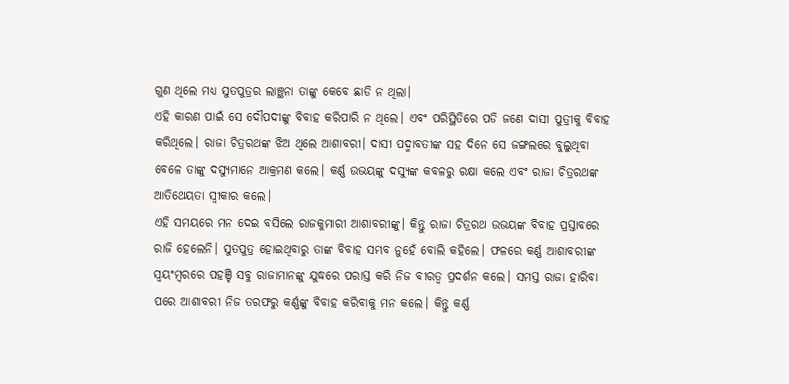ଗୁଣ ଥିଲେ ମଧ୍ୟ ସୁତପୁତ୍ରର ଲାଞ୍ଛନା ତାଙ୍କୁ କେବେ ଛାଡି ନ ଥିଲା।
ଏହି କାରଣ ପାଇଁ ସେ ଦୌପଦୀଙ୍କୁ ବିବାହ କରିପାରି ନ ଥିଲେ। ଏବଂ ପରିସ୍ଥିତିରେ ପଡି ଜଣେ ଦାସୀ ପୁତ୍ରୀକୁ ବିବାହ କରିଥିଲେ। ରାଜା ଚିତ୍ରରଥଙ୍କ ଝିଅ ଥିଲେ ଆଶାବରୀ। ଦାସୀ ପଦ୍ମାବତୀଙ୍କ ସହ ଦିନେ ସେ ଜଙ୍ଗଲରେ ବୁଲୁଥିବା ବେଳେ ତାଙ୍କୁ ଦସ୍ୟୁମାନେ ଆକ୍ରମଣ କଲେ। କର୍ଣ୍ଣ ଉଭୟଙ୍କୁ ଦସ୍ୟୁଙ୍କ କବଳରୁ ରକ୍ଷା କଲେ ଏବଂ ରାଜା ଚିତ୍ରରଥଙ୍କ ଆତିଥେୟତା ସ୍ୱୀକାର କଲେ।
ଏହି ସମୟରେ ମନ ଦେଇ ବସିଲେ ରାଜକୁମାରୀ ଆଶାବରୀଙ୍କୁ। କିନ୍ତୁ ରାଜା ଚିତ୍ରରଥ ଉଭୟଙ୍କ ବିବାହ ପ୍ରସ୍ତାବରେ ରାଜି ହେଲେନି। ସୁତପୁତ୍ର ହୋଇଥିବାରୁ ତାଙ୍କ ବିବାହ ସମ୍ଭବ ନୁହେଁ ବୋଲି କହିଲେ। ଫଳରେ କର୍ଣ୍ଣ ଆଶାବରୀଙ୍କ ସ୍ୱୟଂମ୍ବରରେ ପହଞ୍ଚି ସବୁ ରାଜାମାନଙ୍କୁ ଯୁଦ୍ଧରେ ପରାସ୍ତ କରି ନିଜ ବୀରତ୍ୱ ପ୍ରଦର୍ଶନ କଲେ। ସମସ୍ତ ରାଜା ହାରିବା ପରେ ଆଶାବରୀ ନିଜ ତରଫରୁ କର୍ଣ୍ଣଙ୍କୁ ବିବାହ କରିବାକୁ ମନ କଲେ। କିନ୍ତୁ କର୍ଣ୍ଣ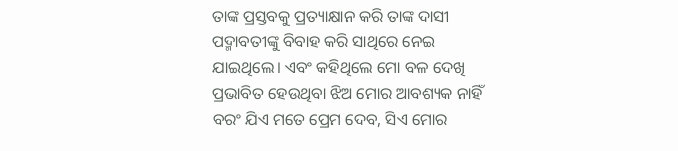ତାଙ୍କ ପ୍ରସ୍ତବକୁ ପ୍ରତ୍ୟାକ୍ଷାନ କରି ତାଙ୍କ ଦାସୀ ପଦ୍ମାବତୀଙ୍କୁ ବିବାହ କରି ସାଥିରେ ନେଇ ଯାଇଥିଲେ। ଏବଂ କହିଥିଲେ ମୋ ବଳ ଦେଖି ପ୍ରଭାବିତ ହେଉଥିବା ଝିଅ ମୋର ଆବଶ୍ୟକ ନାହିଁ ବରଂ ଯିଏ ମତେ ପ୍ରେମ ଦେବ, ସିଏ ମୋର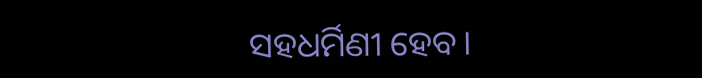ସହଧର୍ମିଣୀ ହେବ।